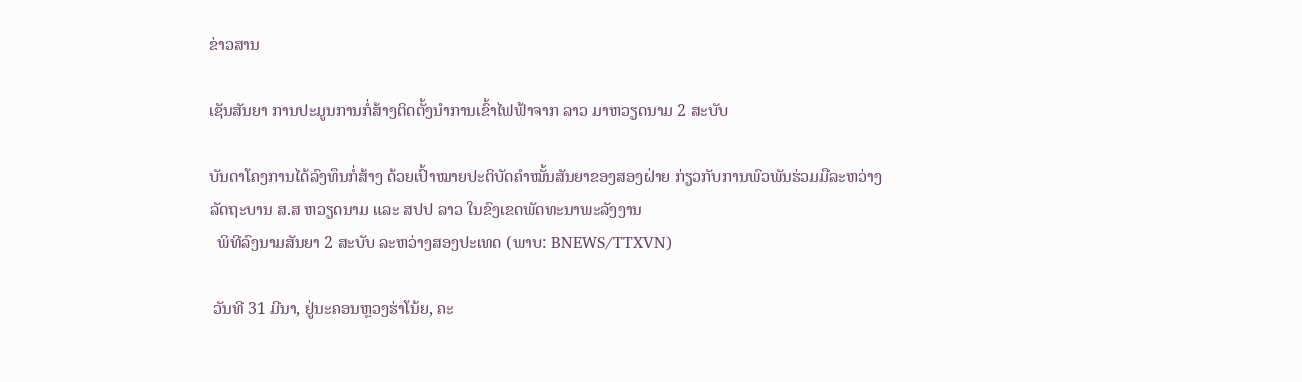ຂ່າວສານ

ເຊັນສັນຍາ ການປະມູນການກໍ່ສ້າງຕິດຕັ້ງນໍາການເຂົ້າໄຟຟ້າຈາກ ລາວ ມາຫວຽດນາມ 2 ສະບັບ

ບັນດາໂຄງການໄດ້ລົງທຶນກໍ່ສ້າງ ດ້ວຍເປົ້າໝາຍປະຕິບັດຄຳໝັ້ນສັນຍາຂອງສອງຝ່າຍ ກ່ຽວກັບການພົວພັນຮ່ວມມືລະຫວ່າງລັດຖະບານ ສ.ສ ຫວຽດນາມ ແລະ ສປປ ລາວ ໃນຂົງເຂດພັດທະນາພະລັງງານ
  ພິທີລົງນາມສັນຍາ 2 ສະບັບ ລະຫວ່າງສອງປະເທດ (ພາບ: BNEWS/TTXVN)

 ວັນທີ 31 ມີນາ, ຢູ່ນະຄອນຫຼວງຮ່າໂນ້ຍ, ຄະ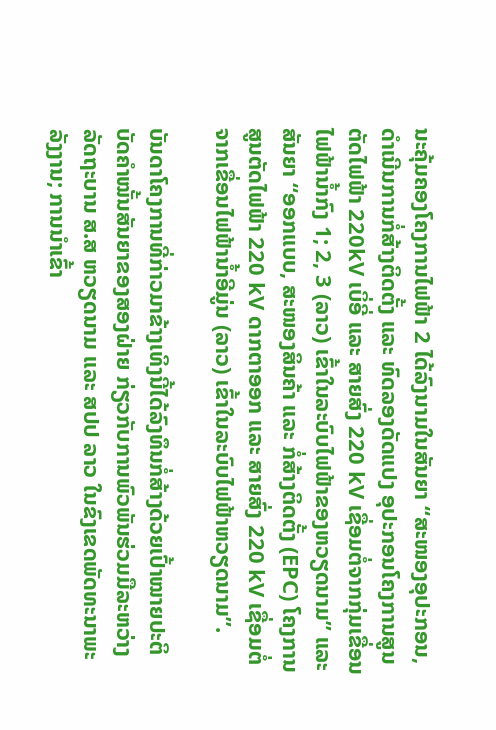ນະຄຸ້ມຄອງໂຄງການໄຟຟ້າ 2 ໄດ້ລົງນາມໃນສັນຍາ “ສະໜອງອຸປະກອນ,ດຳເນີນການກໍ່ສ້າງຕິດຕັ້ງ ແລະ ທົດລອງດັດແປງ ອຸປະກອນໂຄງການສູນຕັດໄຟຟ້າ 220kV ເບິ່ອີ່ ແລະ ສາຍສົ່ງ 220 kV ເຊື່ອມຕໍ່ຈາກກຸ່ມເຂື່ອນໄຟຟ້ານ້ຳກົງ 1; 2, 3 (ລາວ) ເຂົ້າໃນລະບົບໄຟຟ້າຂອງຫວຽດນາມ” ແລະ ສັນຍາ “ອອກແບບ, ສະໜອງສິນຄ້າ ແລະ ກໍ່ສ້າງຕິດຕັ້ງ (EPC) ໂຄງການສູນຕັດໄຟຟ້າ 220 kV ດາກຕາອອກ ແລະ ສາຍສົ່ງ 220 kV ເຊື່ອມຕໍ່ຈາກເຂື່ອນໄຟຟ້ານ້ຳອີມູ່ນ (ລາວ) ເຂົ້າໃນລະບົບໄຟຟ້າຫວຽດນາມ”.

ບັນດາໂຄງການທີ່ກ່າວມາຂ້າງເທິງນີ້ໄດ້ລົງທຶນກໍ່ສ້າງດ້ວຍເປົ້າໝາຍປະຕິບັດຄຳໝັ້ນສັນຍາຂອງສອງຝ່າຍ ກ່ຽວກັບການພົວພັນຮ່ວມມືລະຫວ່າງລັດຖະບານ ສ.ສ ຫວຽດນາມ ແລະ ສປປ ລາວ ໃນຂົງເຂດພັດທະນາພະລັງງານ; ການນຳເຂົ້າ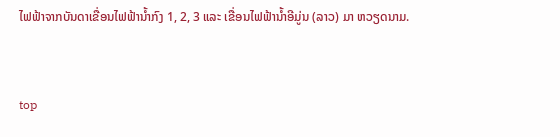ໄຟຟ້າຈາກບັນດາເຂື່ອນໄຟຟ້ານ້ຳກົງ 1, 2, 3 ແລະ ເຂື່ອນໄຟຟ້ານ້ຳອີມູ່ນ (ລາວ) ມາ ຫວຽດນາມ.


top